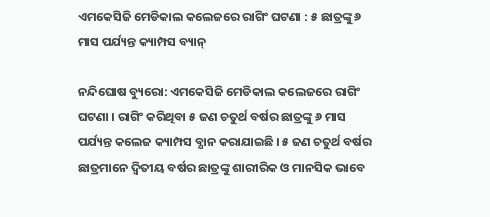ଏମକେସିଜି ମେଡିକାଲ କଲେଜରେ ରାଗିଂ ଘଟଣା : ୫ ଛାତ୍ରଙ୍କୁ ୬ ମାସ ପର୍ଯ୍ୟନ୍ତ କ୍ୟାମ୍ପସ ବ୍ୟାନ୍

ନନ୍ଦିଘୋଷ ବ୍ୟୁରୋ: ଏମକେସିଜି ମେଡିକାଲ କଲେଜରେ ରାଗିଂ ଘଟଣା । ରାଗିଂ କରିଥିବା ୫ ଜଣ ଚତୁର୍ଥ ବର୍ଷର ଛାତ୍ରଙ୍କୁ ୬ ମାସ ପର୍ଯ୍ୟନ୍ତ କଲେଜ କ୍ୟାମ୍ପସ ବ୍ଯାନ କରାଯାଇଛି । ୫ ଜଣ ଚତୁର୍ଥ ବର୍ଷର ଛାତ୍ରମାନେ ଦ୍ବିତୀୟ ବର୍ଷର ଛାତ୍ରଙ୍କୁ ଶାରୀରିକ ଓ ମାନସିକ ଭାବେ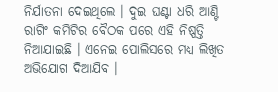ନିର୍ଯାତନା ଦେଇଥିଲେ । ଦୁଇ ଘଣ୍ଟା ଧରି ଆଣ୍ଟି ରାଗିଂ କମିଟିର ବୈଠକ ପରେ ଏହି ନିଷ୍ପତ୍ତି ନିଆଯାଇଛି । ଏନେଇ ପୋଲିସରେ ମଧ୍ୟ ଲିଖିତ ଅଭିଯୋଗ ଦିଆଯିବ ।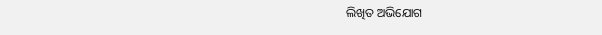ଲିଖିତ ଅଭିଯୋଗ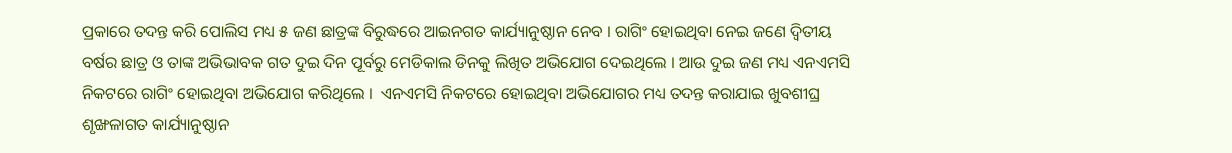ପ୍ରକାରେ ତଦନ୍ତ କରି ପୋଲିସ ମଧ୍ୟ ୫ ଜଣ ଛାତ୍ରଙ୍କ ବିରୁଦ୍ଧରେ ଆଇନଗତ କାର୍ଯ୍ୟାନୁଷ୍ଠାନ ନେବ । ରାଗିଂ ହୋଇଥିବା ନେଇ ଜଣେ ଦ୍ବିତୀୟ ବର୍ଷର ଛାତ୍ର ଓ ତାଙ୍କ ଅଭିଭାବକ ଗତ ଦୁଇ ଦିନ ପୂର୍ବରୁ ମେଡିକାଲ ଡିନକୁ ଲିଖିତ ଅଭିଯୋଗ ଦେଇଥିଲେ । ଆଉ ଦୁଇ ଜଣ ମଧ୍ୟ ଏନଏମସି ନିକଟରେ ରାଗିଂ ହୋଇଥିବା ଅଭିଯୋଗ କରିଥିଲେ ।  ଏନଏମସି ନିକଟରେ ହୋଇଥିବା ଅଭିଯୋଗର ମଧ୍ୟ ତଦନ୍ତ କରାଯାଇ ଖୁବଶୀଘ୍ର ଶୃଙ୍ଖଳାଗତ କାର୍ଯ୍ୟାନୁଷ୍ଠାନ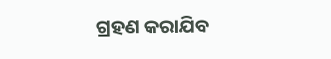ଗ୍ରହଣ କରାଯିବ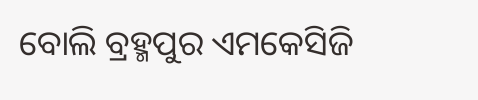ବୋଲି ବ୍ରହ୍ମପୁର ଏମକେସିଜି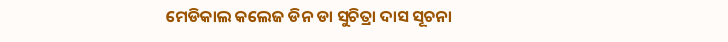ମେଡିକାଲ କଲେଜ ଡିନ ଡା ସୁଚିତ୍ରା ଦାସ ସୂଚନା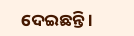ଦେଇଛନ୍ତି ।